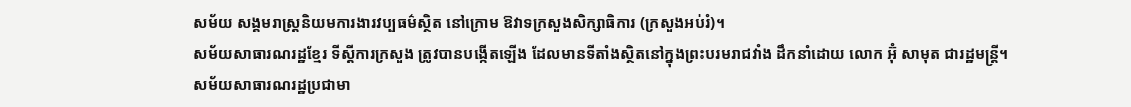សម័យ សង្គមរាស្ត្រនិយមការងារវប្បធម៌ស្ថិត នៅក្រោម ឱវាទក្រសួងសិក្សាធិការ (ក្រសួងអប់រំ)។
សម័យសាធារណរដ្ឋខ្មែរ ទីស្ដីការក្រសួង ត្រូវបានបង្កើតឡើង ដែលមានទីតាំងស្ថិតនៅក្នុងព្រះបរមរាជវាំង ដឹកនាំដោយ លោក អ៊ុំ សាមុត ជារដ្ឋមន្ត្រី។
សម័យសាធារណរដ្ឋប្រជាមា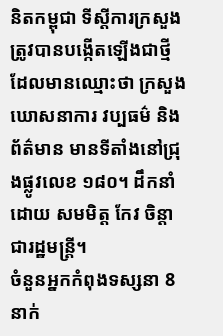និតកម្ពុជា ទីស្ដីការក្រសួងត្រូវបានបង្កើតឡើងជាថ្មី ដែលមានឈ្មោះថា ក្រសួងឃោសនាការ វប្បធម៌ និងព័ត៌មាន មានទីតាំងនៅជ្រុងផ្លូវលេខ ១៨០។ ដឹកនាំដោយ សមមិត្ត កែវ ចិន្តា ជារដ្ឋមន្រ្តី។
ចំនួនអ្នកកំពុងទស្សនា 8 នាក់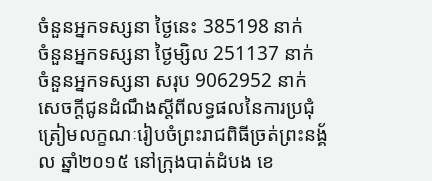ចំនួនអ្នកទស្សនា ថ្ងៃនេះ 385198 នាក់
ចំនួនអ្នកទស្សនា ថ្ងៃម្សិល 251137 នាក់
ចំនួនអ្នកទស្សនា សរុប 9062952 នាក់
សេចក្តីជូនដំណឹងស្តីពីលទ្ធផលនៃការប្រជុំត្រៀមលក្ខណៈរៀបចំព្រះរាជពិធីច្រត់ព្រះនង្គ័ល ឆ្នាំ២០១៥ នៅក្រុងបាត់ដំបង ខេ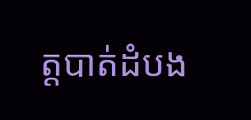ត្តបាត់ដំបង